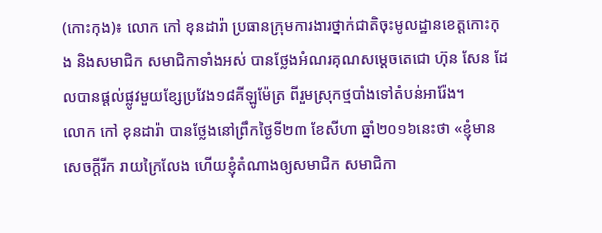(កោះកុង)៖ លោក កៅ ខុនដារ៉ា ប្រធានក្រុមការងារថ្នាក់ជាតិចុះមូលដ្ឋានខេត្តកោះកុង និងសមាជិក សមាជិកាទាំងអស់ បានថ្លែងអំណរគុណសម្ដេចតេជោ ហ៊ុន សែន ដែលបានផ្ដល់ផ្លូវមួយខ្សែប្រវែង១៨គីឡូម៉ែត្រ ពីរួមស្រុកថ្មបាំងទៅតំបន់អារ៉ែង។
លោក កៅ ខុនដារ៉ា បានថ្លែងនៅព្រឹកថ្ងៃទី២៣ ខែសីហា ឆ្នាំ២០១៦នេះថា «ខ្ញុំមានសេចក្តីរីក រាយក្រៃលែង ហើយខ្ញុំតំណាងឲ្យសមាជិក សមាជិកា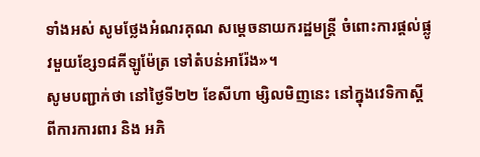ទាំងអស់ សូមថ្លែងអំណរគុណ សម្តេចនាយករដ្ឋមន្រ្តី ចំពោះការផ្តល់ផ្លូវមួយខ្សែ១៨គីឡូម៉ែត្រ ទៅតំបន់អារ៉ែង»។
សូមបញ្ជាក់ថា នៅថ្ងៃទី២២ ខែសីហា ម្សិលមិញនេះ នៅក្នុងវេទិកាស្តីពីការការពារ និង អភិ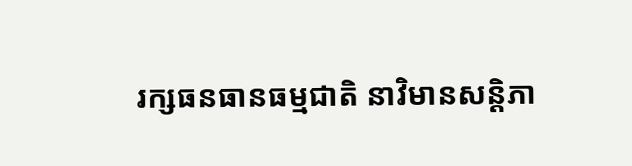រក្សធនធានធម្មជាតិ នាវិមានសន្តិភា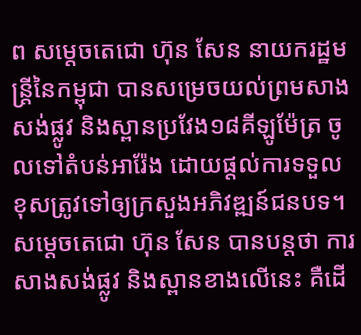ព សម្តេចតេជោ ហ៊ុន សែន នាយករដ្ឋមន្រ្តីនៃកម្ពុជា បានសម្រេចយល់ព្រមសាងសង់ផ្លូវ និងស្ពានប្រវែង១៨គីឡូម៉ែត្រ ចូលទៅតំបន់អារ៉ែង ដោយផ្តល់ការទទួលខុសត្រូវទៅឲ្យក្រសួងអភិវឌ្ឍន៍ជនបទ។ សម្តេចតេជោ ហ៊ុន សែន បានបន្តថា ការសាងសង់ផ្លូវ និងស្ពានខាងលើនេះ គឺដើ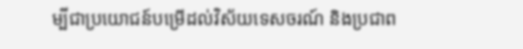ម្បីជាប្រយោជន៍បម្រើដល់វិស័យទេសចរណ៍ និងប្រជាព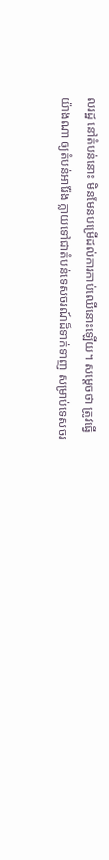លរដ្ឋ នៅតំបន់នោះ មិនមែនបម្រើដល់ការកាប់ឈើនោះឡើយ។ សម្តេចថា ត្រូវធ្វើយ៉ាងណា ឲ្យតំបន់អារ៉ែង ក្លាយទៅជាតំបន់ទេសចរណ៍ដ៏ទាក់ទាញ សម្រាប់ទេសចរ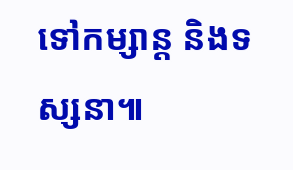ទៅកម្សាន្ត និងទស្សនា៕